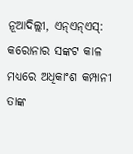ନୂଆଦିଲ୍ଲୀ, ଏନ୍ଏନ୍ଏସ୍: କରୋନାର ସଙ୍କଟ କାଳ ମଧ୍ୟରେ ଅଧିକାଂଶ କମ୍ପାନୀ ତାଙ୍କ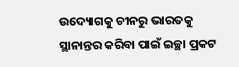ଉଦ୍ୟୋଗକୁ ଚୀନରୁ ଭାରତକୁ ସ୍ଥାନାନ୍ତର କରିବା ପାଇଁ ଇଚ୍ଛା ପ୍ରକଟ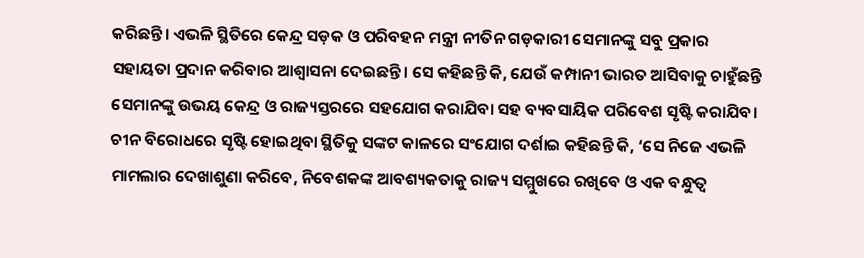କରିଛନ୍ତି। ଏଭଳି ସ୍ଥିତିରେ କେନ୍ଦ୍ର ସଡ଼କ ଓ ପରିବହନ ମନ୍ତ୍ରୀ ନୀତିନ ଗଡ଼କାରୀ ସେମାନଙ୍କୁ ସବୁ ପ୍ରକାର ସହାୟତା ପ୍ରଦାନ କରିବାର ଆଶ୍ୱାସନା ଦେଇଛନ୍ତି। ସେ କହିଛନ୍ତି କି, ଯେଉଁ କମ୍ପାନୀ ଭାରତ ଆସିବାକୁ ଚାହୁଁଛନ୍ତି ସେମାନଙ୍କୁ ଉଭୟ କେନ୍ଦ୍ର ଓ ରାଜ୍ୟସ୍ତରରେ ସହଯୋଗ କରାଯିବା ସହ ବ୍ୟବସାୟିକ ପରିବେଶ ସୃଷ୍ଟି କରାଯିବ। ଚୀନ ବିରୋଧରେ ସୃଷ୍ଟି ହୋଇଥିବା ସ୍ଥିତିକୁ ସଙ୍କଟ କାଳରେ ସଂଯୋଗ ଦର୍ଶାଇ କହିଛନ୍ତି କି, ‘ସେ ନିଜେ ଏଭଳି ମାମଲାର ଦେଖାଶୁଣା କରିବେ, ନିବେଶକଙ୍କ ଆବଶ୍ୟକତାକୁ ରାଜ୍ୟ ସମ୍ମୁଖରେ ରଖିବେ ଓ ଏକ ବନ୍ଧୁତ୍ୱ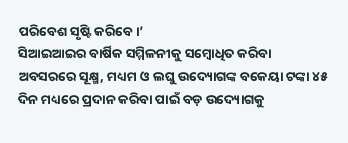ପରିବେଶ ସୃଷ୍ଟି କରିବେ।’
ସିଆଇଆଇର ବାର୍ଷିକ ସମ୍ମିଳନୀକୁ ସମ୍ବୋଧିତ କରିବା ଅବସରରେ ସୂକ୍ଷ୍ମ, ମଧ୍ୟମ ଓ ଲଘୁ ଉଦ୍ୟୋଗଙ୍କ ବକେୟା ଟଙ୍କା ୪୫ ଦିନ ମଧ୍ୟରେ ପ୍ରଦାନ କରିବା ପାଇଁ ବଡ଼ ଉଦ୍ୟୋଗକୁ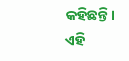କହିଛନ୍ତି। ଏହି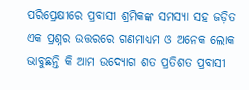ପରିପ୍ରେକ୍ଷୀରେ ପ୍ରବାସୀ ଶ୍ରମିକଙ୍କ ସମସ୍ୟା ସହ ଜଡ଼ିତ ଏକ ପ୍ରଶ୍ନର ଉତ୍ତରରେ ଗଣମାଧ୍ୟମ ଓ ଅନେକ ଲୋକ ଭାବୁଛନ୍ତି କି ଆମ ଉଦ୍ୟୋଗ ଶତ ପ୍ରତିଶତ ପ୍ରବାସୀ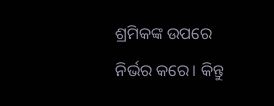ଶ୍ରମିକଙ୍କ ଉପରେ ନିର୍ଭର କରେ। କିନ୍ତୁ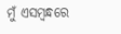ମୁଁ ଏସମ୍ବନ୍ଧରେ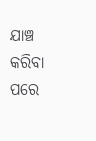ଯାଞ୍ଚ କରିବା ପରେ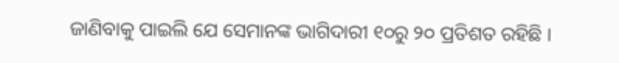ଜାଣିବାକୁ ପାଇଲି ଯେ ସେମାନଙ୍କ ଭାଗିଦାରୀ ୧୦ରୁ ୨୦ ପ୍ରତିଶତ ରହିଛି ।